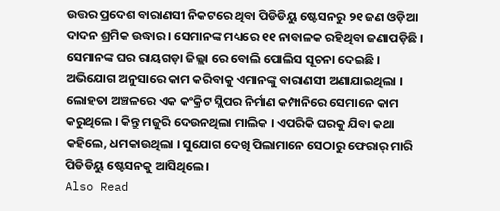ଉତ୍ତର ପ୍ରଦେଶ ବାରାଣସୀ ନିକଟରେ ଥିବା ପିଡିଡିୟୁ ଷ୍ଟେସନରୁ ୨୧ ଜଣ ଓଡ଼ିଆ ଦାଦନ ଶ୍ରମିକ ଉଦ୍ଧାର । ସେମାନଙ୍କ ମଧ୍ୟରେ ୧୧ ନାବାଳକ ରହିଥିବା ଜଣାପଡ଼ିଛି । ସେମାନଙ୍କ ଘର ରାୟଗଡ଼ା ଜିଲ୍ଲା ରେ ବୋଲି ପୋଲିସ ସୂଚନା ଦେଇଛି । ଅଭିଯୋଗ ଅନୁସାରେ କାମ କରିବାକୁ ଏମାନଙ୍କୁ ବାରାଣସୀ ଅଣାଯାଇଥିଲା । ଲୋହତା ଅଞ୍ଚଳରେ ଏକ କଂକ୍ରିଟ ସ୍ଲିପର ନିର୍ମାଣ କମ୍ପାନିରେ ସେମାନେ କାମ କରୁଥିଲେ । କିନ୍ତୁ ମଜୁରି ଦେଉନଥିଲା ମାଲିକ । ଏପରିକି ଘରକୁ ଯିବା କଥା କହିଲେ, ଧମକାଉଥିଲା । ସୁଯୋଗ ଦେଖି ପିଲାମାନେ ସେଠାରୁ ଫେରାର୍ ମାରି ପିଡିଡିୟୁ ଷ୍ଟେସନକୁ ଆସିଥିଲେ ।
Also Read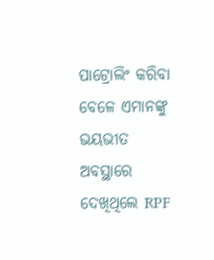ପାଟ୍ରୋଲିଂ କରିବା ବେଳେ ଏମାନଙ୍କୁ ଭୟଭୀତ ଅବସ୍ଥାରେ ଦେଖିଥିଲେ RPF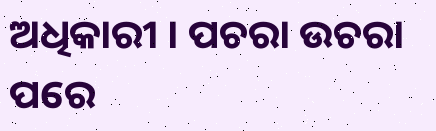ଅଧିକାରୀ । ପଚରା ଉଚରା ପରେ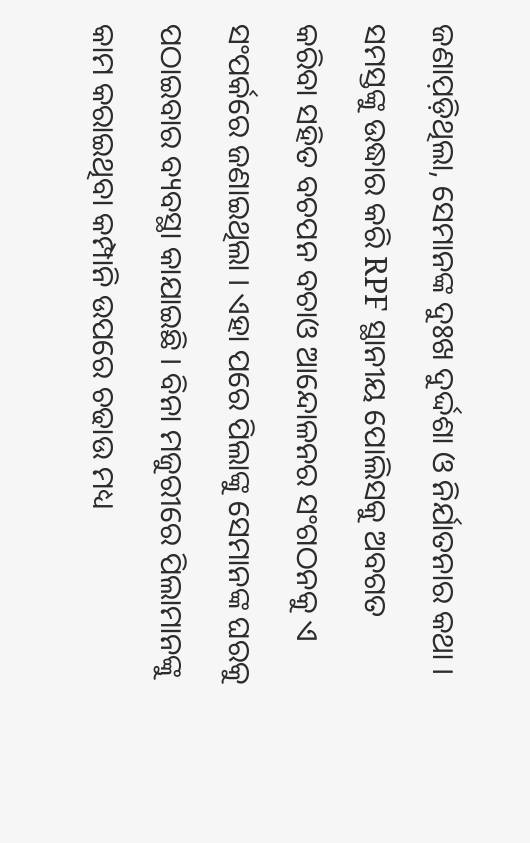ଜଣାପ଼ଡ଼ିଥିଲା, ସେମାନଙ୍କ ଦୁଃଖ ଦୁର୍ଦ୍ଦଶା ଓ ନିର୍ଯାତନାର କଥା । ସମସ୍ତଙ୍କୁ ଉଦ୍ଧାର କରି RPF ସ୍ଥାନୀୟ ପୋଲିସକୁ ଅବଗତ କରିବା ସହିତ ବଚପନ ବଚାଓ ଆନ୍ଦୋଳନର ସଂଗଠନକୁ ଏ ସଂପର୍କରେ ଜଣାଇଥିଲା । ଏହା ପରେ ପିଲାଙ୍କୁ ସେମାନଙ୍କ ଘରକୁ ପଠାଇବାର ବ୍ୟବସ୍ଥା କାଯାଇଛି । ବିନା ମଜୁରୀରେ ପିଲାମାନଙ୍କୁ କାମ କରାଇଥିବା କମ୍ପାନି ଉପରେ ଚଢାଉ ମଧ୍ୟ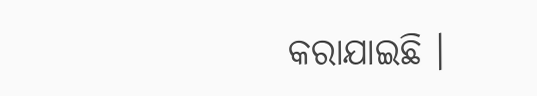କରାଯାଇଛି ।